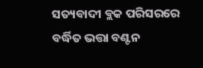ସତ୍ୟବାଦୀ ବ୍ଲକ ପରିସରରେ ବର୍ଦ୍ଧିତ ଭତ୍ତା ବଣ୍ଟନ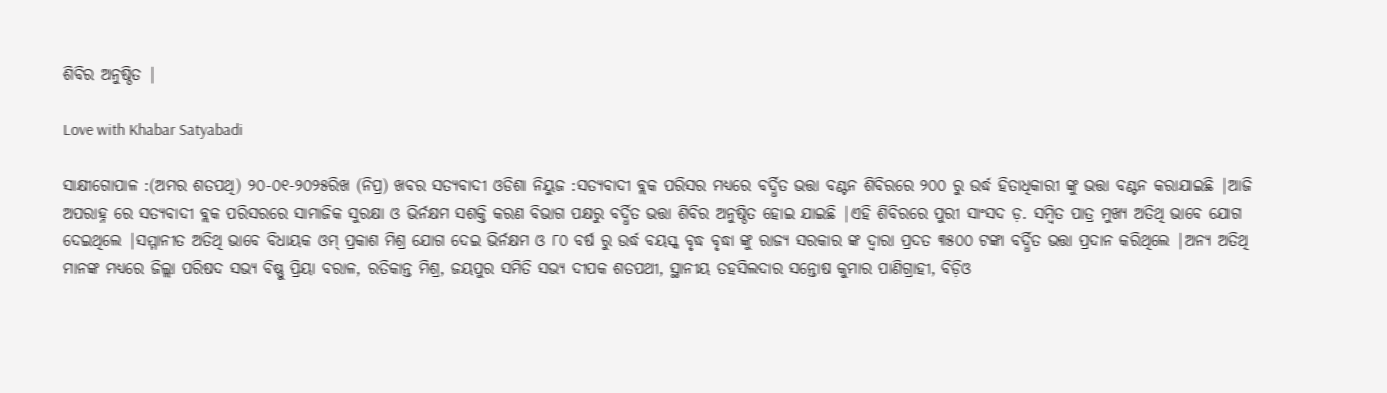ଶିବିର ଅନୁଷ୍ଠିତ |

Love with Khabar Satyabadi

ସାକ୍ଷୀଗୋପାଳ :(ଅମର ଶତପଥି) ୨୦-୦୧-୨୦୨୫ରିଖ (ନିପ୍ର) ଖବର ସତ୍ୟବାଦୀ ଓଡିଶା ନିୟୁଜ :ସତ୍ୟବାଦୀ ବ୍ଲକ ପରିସର ମଧ୍ୟରେ ବର୍ଦ୍ଧିତ ଭତ୍ତା ବଣ୍ଟନ ଶିବିରରେ ୨୦୦ ରୁ ଉର୍ଦ୍ଧ ହିତାଧିକାରୀ ଙ୍କୁ ଭତ୍ତା ବଣ୍ଟନ କରାଯାଇଛି |ଆଜି ଅପରାହ୍ନ ରେ ସତ୍ୟବାଦୀ ବ୍ଲକ ପରିସରରେ ସାମାଜିକ ସୁରକ୍ଷା ଓ ଭିର୍ନକ୍ଷମ ସଶକ୍ତି କରଣ ବିଭାଗ ପକ୍ଷରୁ ବର୍ଦ୍ଧିତ ଭତ୍ତା ଶିବିର ଅନୁଷ୍ଠିତ ହୋଇ ଯାଇଛି |ଏହି ଶିବିରରେ ପୁରୀ ସାଂସଦ ଡ଼. ସମ୍ବିତ ପାତ୍ର ମୁଖ୍ୟ ଅତିଥି ଭାବେ ଯୋଗ ଦେଇଥିଲେ |ସମ୍ମାନୀତ ଅତିଥି ଭାବେ ବିଧାୟକ ଓମ୍ ପ୍ରକାଶ ମିଶ୍ର ଯୋଗ ଦେଇ ଭିର୍ନକ୍ଷମ ଓ ୮୦ ବର୍ଷ ରୁ ଉର୍ଦ୍ଧ ବୟସ୍କ ବୃଦ୍ଧ ବୃଦ୍ଧା ଙ୍କୁ ରାଜ୍ୟ ସରକାର ଙ୍କ ଦ୍ୱାରା ପ୍ରଦତ ୩୫୦୦ ଟଙ୍କା ବର୍ଦ୍ଧିତ ଭତ୍ତା ପ୍ରଦାନ କରିଥିଲେ |ଅନ୍ୟ ଅତିଥି ମାନଙ୍କ ମଧ୍ୟରେ ଜିଲ୍ଲା ପରିଷଦ ସଭ୍ୟ ବିଷ୍ଣୁ ପ୍ରିୟା ବରାଳ, ରତିକାନ୍ତ ମିଶ୍ର, ଜୟପୁର ସମିତି ସଭ୍ୟ ଦୀପକ ଶତପଥୀ, ସ୍ଥାନୀୟ ତହସିଲଦାର ସନ୍ତୋଷ କୁମାର ପାଣିଗ୍ରାହୀ, ବିଡ଼ିଓ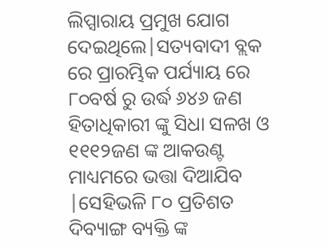ଲିପ୍ସାରାୟ ପ୍ରମୁଖ ଯୋଗ ଦେଇଥିଲେ|ସତ୍ୟବାଦୀ ବ୍ଲକ ରେ ପ୍ରାରମ୍ଭିକ ପର୍ଯ୍ୟାୟ ରେ ୮୦ବର୍ଷ ରୁ ଉର୍ଦ୍ଧ ୬୪୬ ଜଣ ହିତାଧିକାରୀ ଙ୍କୁ ସିଧା ସଳଖ ଓ ୧୧୧୨ଜଣ ଙ୍କ ଆକଉଣ୍ଟ ମାଧ୍ୟମରେ ଭତ୍ତା ଦିଆଯିବ |ସେହିଭଳି ୮୦ ପ୍ରତିଶତ ଦିବ୍ୟାଙ୍ଗ ବ୍ୟକ୍ତି ଙ୍କ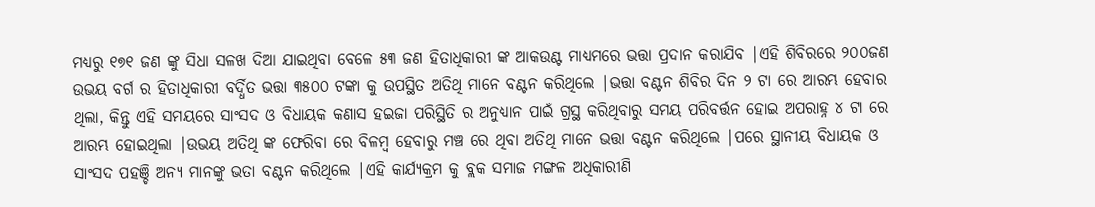ମଧ୍ୟରୁ ୧୭୧ ଜଣ ଙ୍କୁ ସିଧା ସଳଖ ଦିଆ ଯାଇଥିବା ବେଳେ ୫୩ ଜଣ ହିତାଧିକାରୀ ଙ୍କ ଆକଉଣ୍ଟ ମାଧ୍ୟମରେ ଭତ୍ତା ପ୍ରଦାନ କରାଯିବ |ଏହି ଶିବିରରେ ୨୦୦ଜଣ ଉଭୟ ବର୍ଗ ର ହିତାଧିକାରୀ ବର୍ଦ୍ଧିତ ଭତ୍ତା ୩୫୦୦ ଟଙ୍କା କୁ ଉପସ୍ଥିତ ଅତିଥି ମାନେ ବଣ୍ଟନ କରିଥିଲେ |ଭତ୍ତା ବଣ୍ଟନ ଶିବିର ଦିନ ୨ ଟା ରେ ଆରମ୍ଭ ହେବାର ଥିଲା, କିନ୍ତୁ ଏହି ସମୟରେ ସାଂସଦ ଓ ବିଧାୟକ କଣାସ ହଇଜା ପରିସ୍ଥିତି ର ଅନୁଧ୍ୟାନ ପାଇଁ ଗ୍ରସ୍ଥ କରିଥିବାରୁ ସମୟ ପରିବର୍ତ୍ତନ ହୋଇ ଅପରାହ୍ନ ୪ ଟା ରେ ଆରମ୍ଭ ହୋଇଥିଲା |ଉଭୟ ଅତିଥି ଙ୍କ ଫେରିବା ରେ ବିଳମ୍ବ ହେବାରୁ ମଞ୍ଚ ରେ ଥିବା ଅତିଥି ମାନେ ଭତ୍ତା ବଣ୍ଟନ କରିଥିଲେ |ପରେ ସ୍ଥାନୀୟ ବିଧାୟକ ଓ ସାଂସଦ ପହଞ୍ଚି ଅନ୍ୟ ମାନଙ୍କୁ ଭତା ବଣ୍ଟନ କରିଥିଲେ |ଏହି କାର୍ଯ୍ୟକ୍ରମ କୁ ବ୍ଲକ ସମାଜ ମଙ୍ଗଳ ଅଧିକାରୀଣି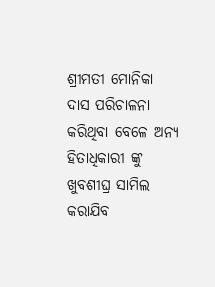ଶ୍ରୀମତୀ ମୋନିକା ଦାସ ପରିଚାଳନା କରିଥିବା ବେଳେ ଅନ୍ୟ ହିତାଧିକାରୀ ଙ୍କୁ ଖୁବଶୀଘ୍ର ସାମିଲ କରାଯିବ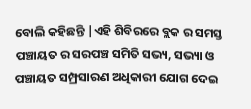ବୋଲି କହିଛନ୍ତି |ଏହି ଶିବିରରେ ବ୍ଲକ ର ସମସ୍ତ ପଞ୍ଚାୟତ ର ସରପଞ୍ଚ ସମିତି ସଭ୍ୟ, ସଭ୍ୟା ଓ ପଞ୍ଚାୟତ ସମ୍ପ୍ରସାରଣ ଅଧିକାରୀ ଯୋଗ ଦେଇ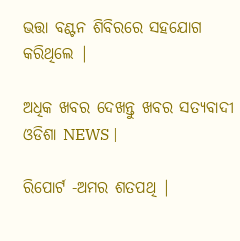ଭତ୍ତା ବଣ୍ଟନ ଶିବିରରେ ସହଯୋଗ କରିଥିଲେ |

ଅଧିକ ଖବର ଦେଖନ୍ତୁ ଖବର ସତ୍ୟବାଦୀ ଓଡିଶା NEWS |

ରିପୋର୍ଟ -ଅମର ଶତପଥି |